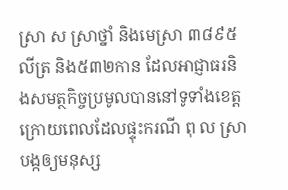ស្រា ស ស្រាថ្នាំ និងមេស្រា ៣៨៩៥លីត្រ និង៥៣២កាន ដែលអាជ្ញាធរនិងសមត្ថកិច្ចប្រមូលបាននៅទូទាំងខេត្ត ក្រោយពេលដែលផ្ទុះករណី ពុ ល ស្រា បង្កឲ្យមនុស្ស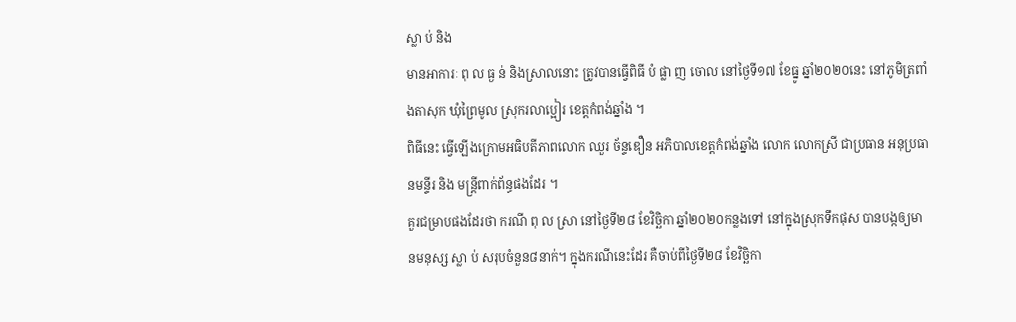ស្លា ប់ និង
មានអាការៈ ពុ ល ធ្ង ន់ និងស្រាលនោះ ត្រូវបានធ្វើពិធី បំ ផ្លា ញ ចោល នៅថ្ងៃទី១៧ ខែធ្នូ ឆ្នាំ២០២០នេះ នៅភូមិត្រពាំងតាសុក ឃុំព្រៃមូល ស្រុករលាប្អៀរ ខេត្តកំពង់ឆ្នាំង ។
ពិធីនេះ ធ្វើឡើងក្រោមអធិបតីភាពលោក ឈួរ ច័ន្ទឌឿន អភិបាលខេត្តកំពង់ឆ្នាំង លោក លោកស្រី ជាប្រធាន អនុប្រធានមន្ទីរ និង មន្ត្រីពាក់ព័ន្ធផងដែរ ។
គួរជម្រាបផងដែរថា ករណី ពុ ល ស្រា នៅថ្ងៃទី២៨ ខែវិច្ឆិកា ឆ្នាំ២០២០កន្លងទៅ នៅក្នុងស្រុកទឹកផុស បានបង្កឲ្យមានមនុស្ស ស្លា ប់ សរុបចំនួន៨នាក់។ ក្នុងករណីនេះដែរ គឺចាប់ពីថ្ងៃទី២៨ ខែវិច្ឆិកា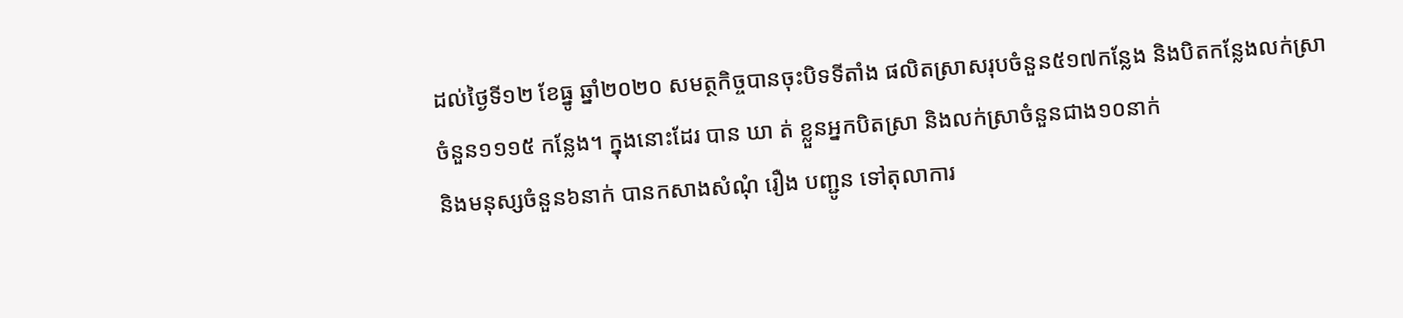ដល់ថ្ងៃទី១២ ខែធ្នូ ឆ្នាំ២០២០ សមត្ថកិច្ចបានចុះបិទទីតាំង ផលិតស្រាសរុបចំនួន៥១៧កន្លែង និងបិតកន្លែងលក់ស្រាចំនួន១១១៥ កន្លែង។ ក្នុងនោះដែរ បាន ឃា ត់ ខ្លួនអ្នកបិតស្រា និងលក់ស្រាចំនួនជាង១០នាក់
និងមនុស្សចំនួន៦នាក់ បានកសាងសំណុំ រឿង បញ្ជូន ទៅតុលាការ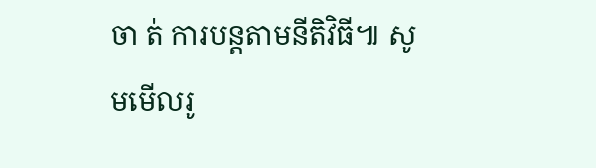ចា ត់ ការបន្តតាមនីតិវិធី៕ សូមមើលរូ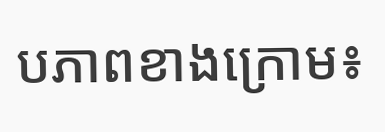បភាពខាងក្រោម៖